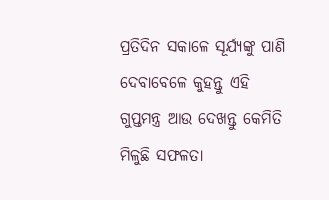ପ୍ରତିଦିନ ସକାଳେ ସୂର୍ଯ୍ୟଙ୍କୁ ପାଣି ଦେବାବେଳେ କୁହନ୍ତୁ ଏହି ଗୁପ୍ତମନ୍ତ୍ର ଆଉ ଦେଖନ୍ତୁ କେମିତି ମିଳୁଛି ସଫଳତା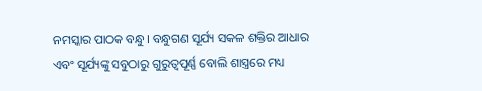ନମସ୍କାର ପାଠକ ବନ୍ଧୁ। ବନ୍ଧୁଗଣ ସୂର୍ଯ୍ୟ ସକଳ ଶକ୍ତିର ଆଧାର ଏବଂ ସୂର୍ଯ୍ୟଙ୍କୁ ସବୁଠାରୁ ଗୁରୁତ୍ୱପୂର୍ଣ୍ଣ ବୋଲି ଶାସ୍ତ୍ରରେ ମଧ୍ୟ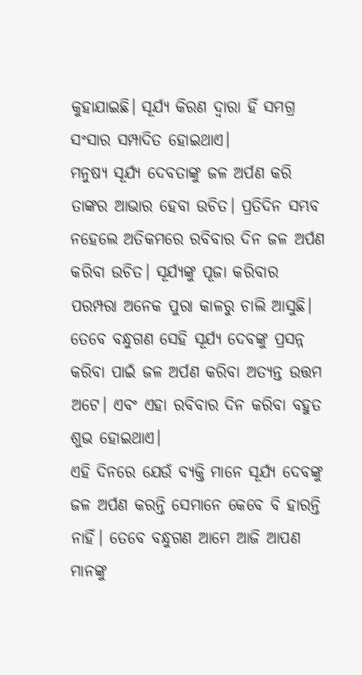କୁହାଯାଇଛି। ସୂର୍ଯ୍ୟ କିରଣ ଦ୍ୱାରା ହିଁ ସମଗ୍ର ସଂସାର ସମ୍ପାଦିତ ହୋଇଥାଏ।
ମନୁଷ୍ୟ ସୂର୍ଯ୍ୟ ଦେବତାଙ୍କୁ ଜଳ ଅର୍ପଣ କରି ତାଙ୍କର ଆଭାର ହେବା ଉଚିତ। ପ୍ରତିଦିନ ସମ୍ଭବ ନହେଲେ ଅତିକମରେ ରବିବାର ଦିନ ଜଳ ଅର୍ପଣ କରିବା ଉଚିତ। ସୂର୍ଯ୍ୟଙ୍କୁ ପୂଜା କରିବାର ପରମ୍ପରା ଅନେକ ପୁରା କାଳରୁ ଚାଲି ଆସୁଛି।
ତେବେ ବନ୍ଧୁଗଣ ସେହି ସୂର୍ଯ୍ୟ ଦେବଙ୍କୁ ପ୍ରସନ୍ନ କରିବା ପାଇଁ ଜଳ ଅର୍ପଣ କରିବା ଅତ୍ୟନ୍ତ ଉତ୍ତମ ଅଟେ। ଏବଂ ଏହା ରବିବାର ଦିନ କରିବା ବହୁତ ଶୁଭ ହୋଇଥାଏ।
ଏହି ଦିନରେ ଯେଉଁ ବ୍ୟକ୍ତି ମାନେ ସୂର୍ଯ୍ୟ ଦେବଙ୍କୁ ଜଳ ଅର୍ପଣ କରନ୍ତି ସେମାନେ କେବେ ବି ହାରନ୍ତି ନାହିଁ। ତେବେ ବନ୍ଧୁଗଣ ଆମେ ଆଜି ଆପଣ ମାନଙ୍କୁ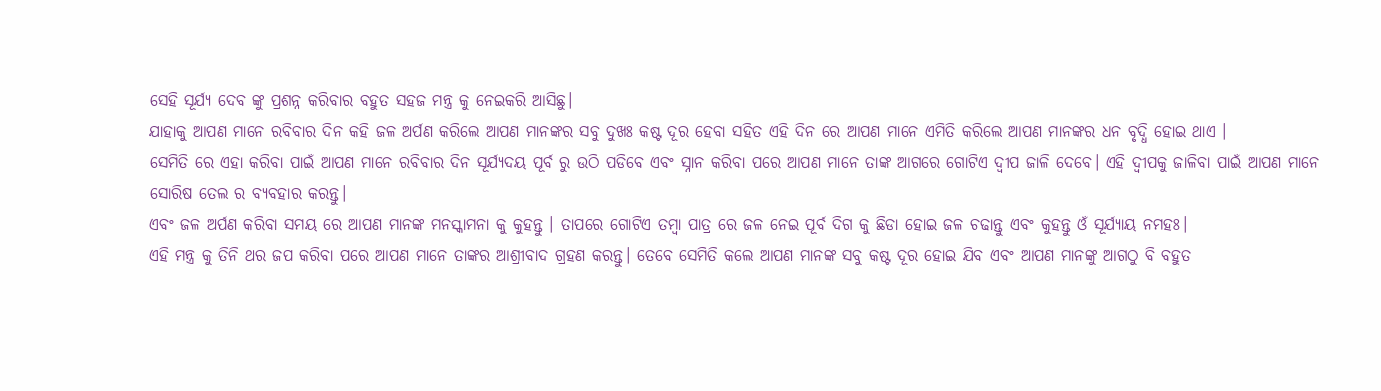ସେହି ସୂର୍ଯ୍ୟ ଦେବ ଙ୍କୁ ପ୍ରଶନ୍ନ କରିବାର ବହୁତ ସହଜ ମନ୍ତ୍ର କୁ ନେଇକରି ଆସିଛୁ।
ଯାହାକୁ ଆପଣ ମାନେ ରବିବାର ଦିନ କହି ଜଳ ଅର୍ପଣ କରିଲେ ଆପଣ ମାନଙ୍କର ସବୁ ଦୁଖଃ କଷ୍ଟ ଦୂର ହେବା ସହିତ ଏହି ଦିନ ରେ ଆପଣ ମାନେ ଏମିତି କରିଲେ ଆପଣ ମାନଙ୍କର ଧନ ବୃଦ୍ଧି ହୋଇ ଥାଏ ।
ସେମିତି ରେ ଏହା କରିବା ପାଇଁ ଆପଣ ମାନେ ରବିବାର ଦିନ ସୂର୍ଯ୍ୟଦୟ ପୂର୍ବ ରୁ ଉଠି ପଡିବେ ଏବଂ ସ୍ନାନ କରିବା ପରେ ଆପଣ ମାନେ ତାଙ୍କ ଆଗରେ ଗୋଟିଏ ଦ୍ୱୀପ ଜାଳି ଦେବେ। ଏହି ଦ୍ୱୀପକୁ ଜାଳିବା ପାଇଁ ଆପଣ ମାନେ ସୋରିଷ ତେଲ ର ବ୍ୟବହାର କରନ୍ତୁ।
ଏବଂ ଜଳ ଅର୍ପଣ କରିବା ସମୟ ରେ ଆପଣ ମାନଙ୍କ ମନସ୍କାମନା କୁ କୁହନ୍ତୁ । ତାପରେ ଗୋଟିଏ ତମ୍ବା ପାତ୍ର ରେ ଜଳ ନେଇ ପୂର୍ବ ଦିଗ କୁ ଛିଡା ହୋଇ ଜଳ ଚଢାନ୍ତୁ ଏବଂ କୁହନ୍ତୁ ଓଁ ସୂର୍ଯ୍ୟାୟ ନମହଃ।
ଏହି ମନ୍ତ୍ର କୁ ତିନି ଥର ଜପ କରିବା ପରେ ଆପଣ ମାନେ ତାଙ୍କର ଆଶ୍ରୀବାଦ ଗ୍ରହଣ କରନ୍ତୁ। ତେବେ ସେମିତି କଲେ ଆପଣ ମାନଙ୍କ ସବୁ କଷ୍ଟ ଦୂର ହୋଇ ଯିବ ଏବଂ ଆପଣ ମାନଙ୍କୁ ଆଗଠୁ ବି ବହୁତ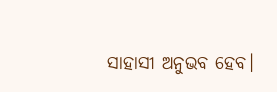ସାହାସୀ ଅନୁଭବ ହେବ।